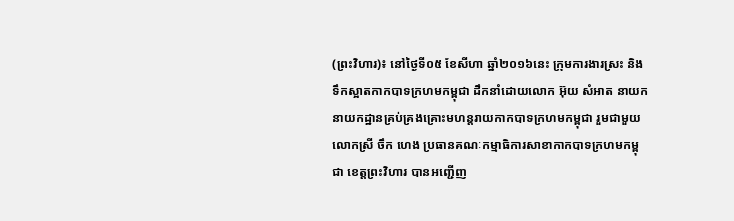(ព្រះវិហារ)៖ នៅថ្ងៃទី០៥ ខែសីហា ឆ្នាំ២០១៦នេះ ក្រុមការងារស្រះ និងទឹកស្អាតកាកបាទក្រហមកម្ពុជា ដឹកនាំដោយលោក អ៊ុយ សំអាត នាយក នាយកដ្ឋានគ្រប់គ្រងគ្រោះមហន្តរាយកាកបាទក្រហមកម្ពុជា រួមជាមួយ លោកស្រី ចឹក ហេង ប្រធានគណៈកម្មាធិការសាខាកាកបាទក្រហមកម្ពុជា ខេត្តព្រះវិហារ បានអញ្ជើញ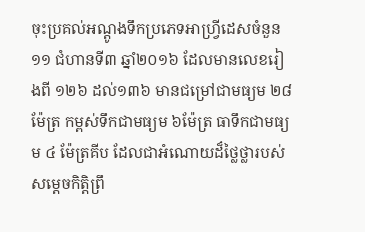ចុះប្រគល់អណ្តូងទឹកប្រភេទអាហ្រ្វីដេសចំនួន១១ ជំហានទី៣ ឆ្នាំ២០១៦ ដែលមានលេខរៀងពី ១២៦ ដល់១៣៦ មានជម្រៅជាមធ្យម ២៨ ម៉ែត្រ កម្ពស់ទឹកជាមធ្យម ៦ម៉ែត្រ ធាទឹកជាមធ្យម ៤ ម៉ែត្រគីប ដែលជាអំណោយដ៏ថ្លៃថ្លារបស់ សម្តេចកិត្តិព្រឹ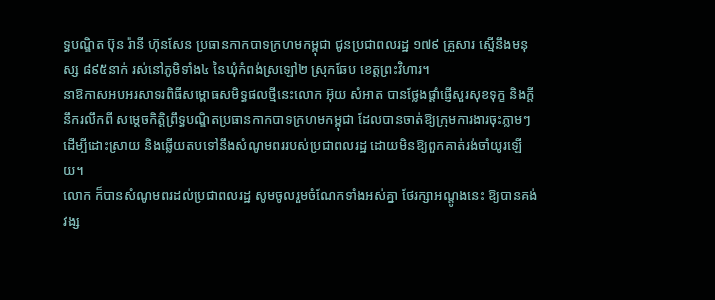ទ្ធបណ្ឌិត ប៊ុន រ៉ានី ហ៊ុនសែន ប្រធានកាកបាទក្រហមកម្ពុជា ជូនប្រជាពលរដ្ឋ ១៧៩ គ្រួសារ ស្មើនឹងមនុស្ស ៨៩៥នាក់ រស់នៅភូមិទាំង៤ នៃឃុំកំពង់ស្រឡៅ២ ស្រុកឆែប ខេត្តព្រះវិហារ។
នាឱកាសអបអរសាទរពិធីសម្ពោធសមិទ្ធផលថ្មីនេះលោក អ៊ុយ សំអាត បានថ្លែងផ្តាំផ្ញើសួរសុខទុក្ខ និងក្តីនឹករលឹកពី សម្តេចកិត្តិព្រឹទ្ធបណ្ឌិតប្រធានកាកបាទក្រហមកម្ពុជា ដែលបានចាត់ឱ្យក្រុមការងារចុះភ្លាមៗ ដើម្បីដោះស្រាយ និងឆ្លើយតបទៅនឹងសំណូមពររបស់ប្រជាពលរដ្ឋ ដោយមិនឱ្យពួកគាត់រង់ចាំយូរឡើយ។
លោក ក៏បានសំណូមពរដល់ប្រជាពលរដ្ឋ សូមចូលរួមចំណែកទាំងអស់គ្នា ថែរក្សាអណ្តូងនេះ ឱ្យបានគង់វង្ស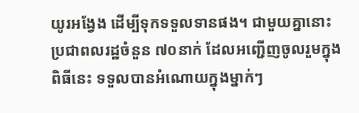យូរអង្វែង ដើម្បីទុកទទួលទានផង។ ជាមួយគ្នានោះ ប្រជាពលរដ្ឋចំនួន ៧០នាក់ ដែលអញ្ជើញចូលរួមក្នុងពិធីនេះ ទទួលបានអំណោយក្នុងម្នាក់ៗ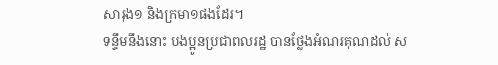សារុង១ និងក្រមា១ផងដែរ។
ទន្ទឹមនឹងនោះ បងប្អូនប្រជាពលរដ្ឋ បានថ្លែងអំណរគុណដល់ ស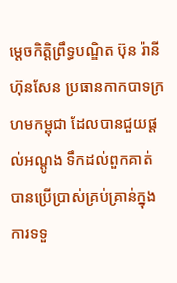ម្តេចកិត្តិព្រឹទ្ធបណ្ឌិត ប៊ុន រ៉ានី ហ៊ុនសែន ប្រធានកាកបាទក្រហមកម្ពុជា ដែលបានជួយផ្តល់អណ្តូង ទឹកដល់ពួកគាត់ បានប្រើប្រាស់គ្រប់គ្រាន់ក្នុងការទទួ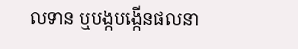លទាន ឬបង្កបង្កើនផលនា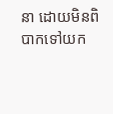នា ដោយមិនពិបាកទៅយក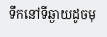ទឹកនៅទីឆ្ងាយដូចមុ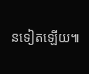នទៀតឡើយ៕